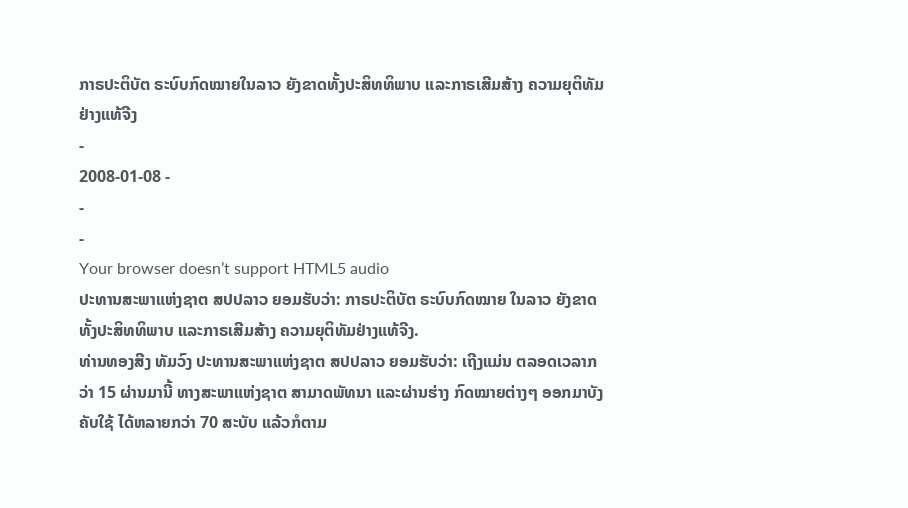ກາຣປະຕິບັຕ ຣະບົບກົດໝາຍໃນລາວ ຍັງຂາດທັ້ງປະສິທທິພາບ ແລະກາຣເສີມສ້າງ ຄວາມຍຸຕິທັມ ຢ່າງແທ້ຈີງ
-
2008-01-08 -
-
-
Your browser doesn’t support HTML5 audio
ປະທານສະພາແຫ່ງຊາຕ ສປປລາວ ຍອມຮັບວ່າ: ກາຣປະຕິບັຕ ຣະບົບກົດໝາຍ ໃນລາວ ຍັງຂາດທັ້ງປະສິທທິພາບ ແລະກາຣເສີມສ້າງ ຄວາມຍຸຕິທັມຢ່າງແທ້ຈີງ.
ທ່ານທອງສີງ ທັມວົງ ປະທານສະພາແຫ່ງຊາຕ ສປປລາວ ຍອມຮັບວ່າ: ເຖີງແມ່ນ ຕລອດເວລາກວ່າ 15 ຜ່ານມານີ້ ທາງສະພາແຫ່ງຊາຕ ສາມາດພັທນາ ແລະຜ່ານຮ່າງ ກົດໝາຍຕ່າງໆ ອອກມາບັງຄັບໃຊ້ ໄດ້ຫລາຍກວ່າ 70 ສະບັບ ແລ້ວກໍຕາມ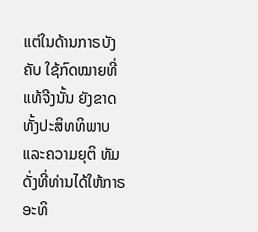ແຕ່ໃນດ້ານກາຣບັງຄັບ ໃຊ້ກົດໝາຍທີ່ແທ້ຈີງນັ້ນ ຍັງຂາດທັ້ງປະສິທທິພາບ ແລະຄວາມຍຸຕິ ທັມ ດັ່ງທີ່ທ່ານໄດ້ໃຫ້ກາຣອະທິ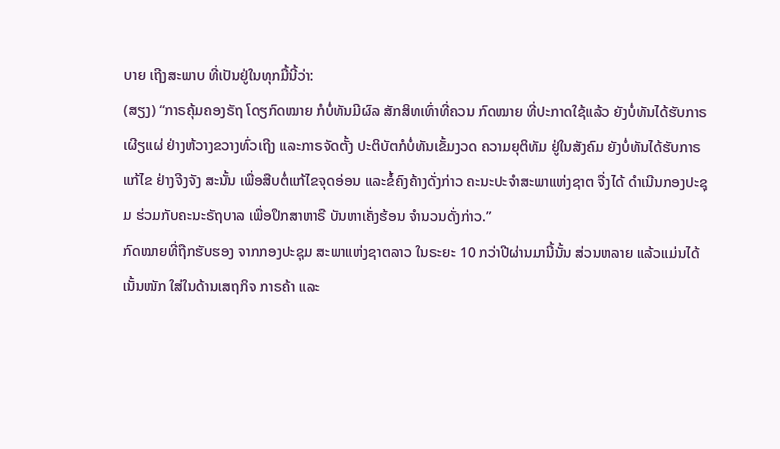ບາຍ ເຖີງສະພາບ ທີ່ເປັນຢູ່ໃນທຸກມື້ນີ້ວ່າ:
(ສຽງ) “ກາຣຄຸ້ມຄອງຣັຖ ໂດຽກົດໝາຍ ກໍບໍ່ທັນມີຜົລ ສັກສິທເທົ່າທີ່ຄວນ ກົດໝາຍ ທີ່ປະກາດໃຊ້ແລ້ວ ຍັງບໍ່ທັນໄດ້ຮັບກາຣເຜີຽແຜ່ ຢ່າງຫ້ວາງຂວາງທົ່ວເຖີງ ແລະກາຣຈັດຕັ້ງ ປະຕິບັຕກໍບໍ່ທັນເຂັ້ມງວດ ຄວາມຍຸຕິທັມ ຢູ່ໃນສັງຄົມ ຍັງບໍ່ທັນໄດ້ຮັບກາຣແກ້ໄຂ ຢ່າງຈີງຈັງ ສະນັ້ນ ເພື່ອສືບຕໍ່ແກ້ໄຂຈຸດອ່ອນ ແລະຂໍ້ຄົງຄ້າງດັ່ງກ່າວ ຄະນະປະຈຳສະພາແຫ່ງຊາຕ ຈື່ງໄດ້ ດຳເນີນກອງປະຊຸມ ຮ່ວມກັບຄະນະຣັຖບາລ ເພື່ອປຶກສາຫາຣື ບັນຫາເຄັ່ງຮ້ອນ ຈຳນວນດັ່ງກ່າວ.”
ກົດໝາຍທີ່ຖືກຮັບຮອງ ຈາກກອງປະຊຸມ ສະພາແຫ່ງຊາຕລາວ ໃນຣະຍະ 10 ກວ່າປີຜ່ານມານີ້ນັ້ນ ສ່ວນຫລາຍ ແລ້ວແມ່ນໄດ້ເນັ້ນໜັກ ໃສ່ໃນດ້ານເສຖກິຈ ກາຣຄ້າ ແລະ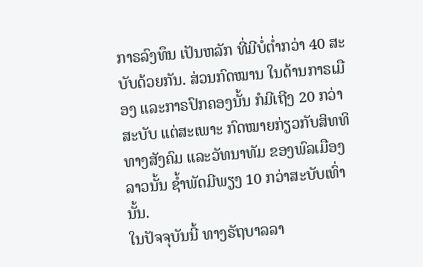ກາຣລົງທຶນ ເປັນຫລັກ ທີ່ມີບໍ່ຕໍ່າກວ່າ 40 ສະບັບດ້ວຍກັນ. ສ່ວນກົດໝານ ໃນດ້ານກາຣເມືອງ ແລະກາຣປົກຄອງນັ້ນ ກໍມີເຖີງ 20 ກວ່າສະບັບ ແຕ່ສະເພາະ ກົດໝາຍກ່ຽວກັບສິທທິ ທາງສັງຄົມ ແລະວັທນາທັມ ຂອງພົລເມືອງລາວນັ້ນ ຊ້ຳພັດມີພຽງ 10 ກວ່າສະບັບເທົ່ານັ້ນ.
ໃນປັຈຈຸບັນນີ້ ທາງຣັຖບາລລາ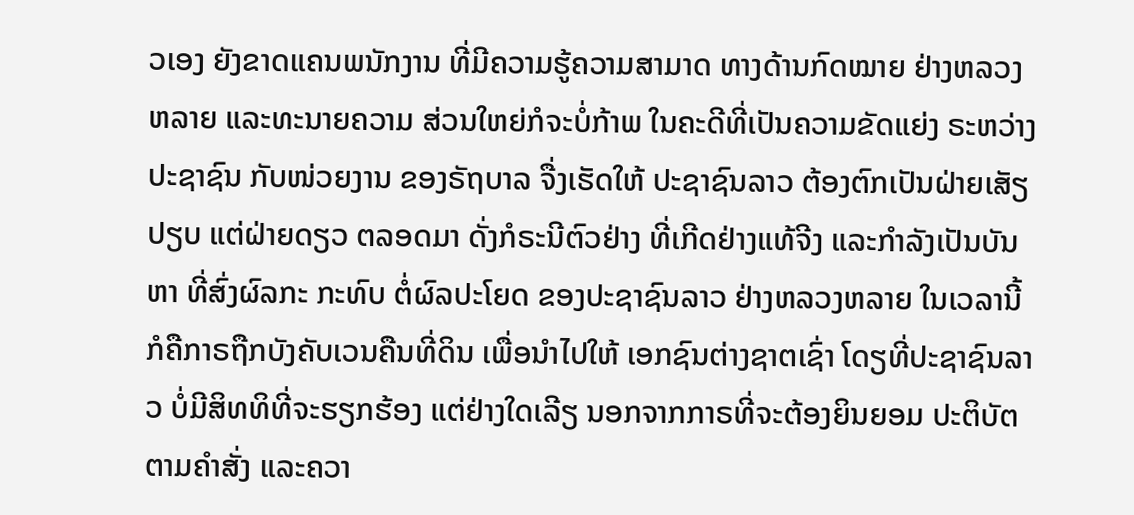ວເອງ ຍັງຂາດແຄນພນັກງານ ທີ່ມີຄວາມຮູ້ຄວາມສາມາດ ທາງດ້ານກົດໝາຍ ຢ່າງຫລວງຫລາຍ ແລະທະນາຍຄວາມ ສ່ວນໃຫຍ່ກໍຈະບໍ່ກ້າພ ໃນຄະດີທີ່ເປັນຄວາມຂັດແຍ່ງ ຣະຫວ່າງປະຊາຊົນ ກັບໜ່ວຍງານ ຂອງຣັຖບາລ ຈື່ງເຮັດໃຫ້ ປະຊາຊົນລາວ ຕ້ອງຕົກເປັນຝ່າຍເສັຽປຽບ ແຕ່ຝ່າຍດຽວ ຕລອດມາ ດັ່ງກໍຣະນີຕົວຢ່າງ ທີ່ເກີດຢ່າງແທ້ຈີງ ແລະກຳລັງເປັນບັນຫາ ທີ່ສົ່ງຜົລກະ ກະທົບ ຕໍ່ຜົລປະໂຍດ ຂອງປະຊາຊົນລາວ ຢ່າງຫລວງຫລາຍ ໃນເວລານີ້ ກໍຄືກາຣຖືກບັງຄັບເວນຄືນທີ່ດິນ ເພື່ອນຳໄປໃຫ້ ເອກຊົນຕ່າງຊາຕເຊົ່າ ໂດຽທີ່ປະຊາຊົນລາວ ບໍ່ມີສິທທິທີ່ຈະຮຽກຮ້ອງ ແຕ່ຢ່າງໃດເລີຽ ນອກຈາກກາຣທີ່ຈະຕ້ອງຍິນຍອມ ປະຕິບັຕຕາມຄຳສັ່ງ ແລະຄວາ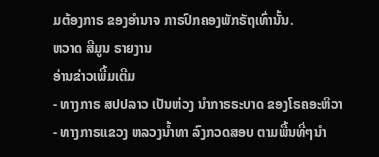ມຕ້ອງກາຣ ຂອງອຳນາຈ ກາຣປົກຄອງພັກຣັຖເທົ່ານັ້ນ.
ຫວາດ ສີມູນ ຣາຍງານ
ອ່ານຂ່າວເພີ້ມເຕີມ
- ທາງກາຣ ສປປລາວ ເປັນຫ່ວງ ນຳກາຣຣະບາດ ຂອງໂຣຄອະຫິວາ
- ທາງກາຣແຂວງ ຫລວງນ້ຳທາ ລົງກວດສອບ ຕາມພື້ນທີ່ໆນຳ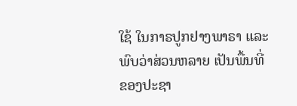ໃຊ້ ໃນກາຣປູກຢາງພາຣາ ແລະພົບວ່າສ່ວນຫລາຍ ເປັນພື້ນທີ່ ຂອງປະຊາ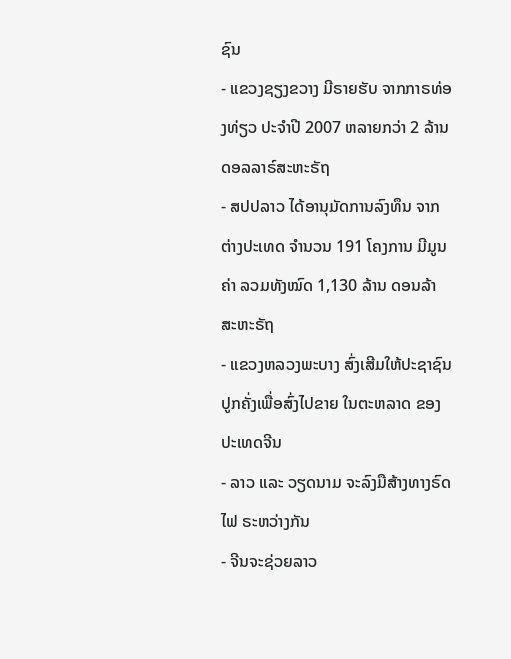ຊົນ
- ແຂວງຊຽງຂວາງ ມີຣາຍຮັບ ຈາກກາຣທ່ອງທ່ຽວ ປະຈຳປີ 2007 ຫລາຍກວ່າ 2 ລ້ານ ດອລລາຣ໌ສະຫະຣັຖ
- ສປປລາວ ໄດ້ອານຸມັດການລົງທຶນ ຈາກຕ່າງປະເທດ ຈຳນວນ 191 ໂຄງການ ມີມູນຄ່າ ລວມທັງໝົດ 1,130 ລ້ານ ດອນລ້າ ສະຫະຣັຖ
- ແຂວງຫລວງພະບາງ ສົ່ງເສີມໃຫ້ປະຊາຊົນ ປູກຄັ່ງເພື່ອສົ່ງໄປຂາຍ ໃນຕະຫລາດ ຂອງປະເທດຈີນ
- ລາວ ແລະ ວຽດນາມ ຈະລົງມືສ້າງທາງຣົດໄຟ ຣະຫວ່າງກັນ
- ຈີນຈະຊ່ວຍລາວ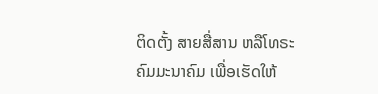ຕິດຕັ້ງ ສາຍສື່ສານ ຫລືໂທຣະຄົມມະນາຄົມ ເພື່ອເຮັດໃຫ້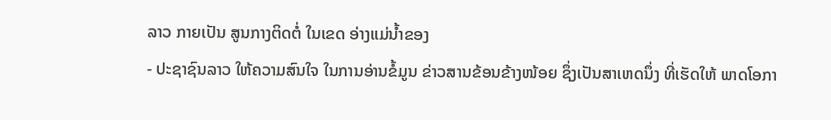ລາວ ກາຍເປັນ ສູນກາງຕິດຕໍ່ ໃນເຂດ ອ່າງແມ່ນ້ຳຂອງ
- ປະຊາຊົນລາວ ໃຫ້ຄວາມສົນໃຈ ໃນການອ່ານຂໍ້ມູນ ຂ່າວສານຂ້ອນຂ້າງໜ້ອຍ ຊຶ່ງເປັນສາເຫດນຶ່ງ ທີ່ເຮັດໃຫ້ ພາດໂອກາ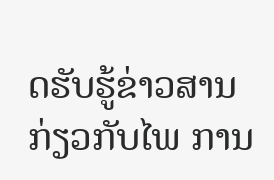ດຮັບຮູ້ຂ່າວສານ ກ່ຽວກັບໄພ ການ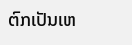ຕົກເປັນເຫ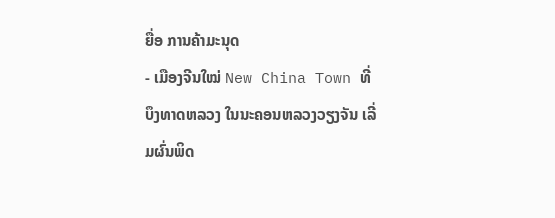ຍື່ອ ການຄ້າມະນຸດ
- ເມືອງຈີນໃໝ່ New China Town ທີ່ບຶງທາດຫລວງ ໃນນະຄອນຫລວງວຽງຈັນ ເລີ່ມຜົ່ນພິດ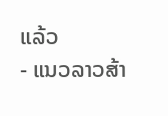ແລ້ວ
- ແນວລາວສ້າ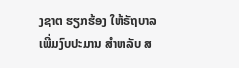ງຊາຕ ຮຽກຮ້ອງ ໃຫ້ຣັຖບາລ ເພີ່ມງົບປະມານ ສຳຫລັບ ສ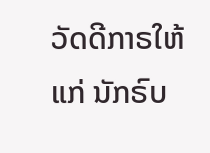ວັດດີກາຣໃຫ້ແກ່ ນັກຣົບ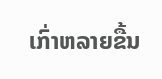ເກົ່າຫລາຍຂື້ນ